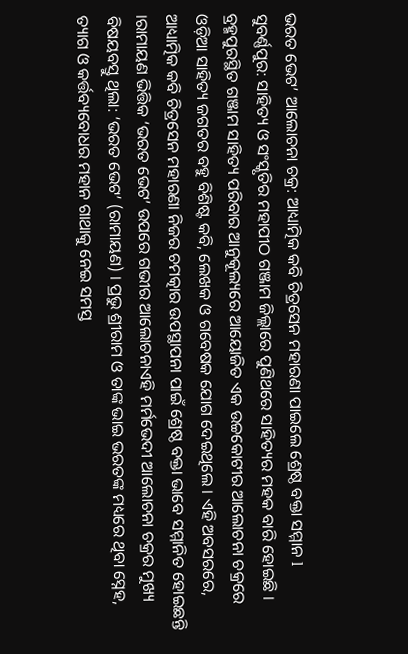ଭରତ ଭେଟ’ ଆଲୋଚନା ଚକ୍ର: ଆଧ୍ୟାତ୍ମିକ କବି ଚିତ୍ରସେନ ମହାରଣା ପାଇଲେ ଶ୍ରେଷ୍ଠ ବକ୍ତା ସମ୍ମାନ l
ସୁବର୍ଣ୍ଣପୁର: ସାହିତ୍ୟ ଓ ସଂସ୍କୃତିର ମହାପୀଠ ଗଞ୍ଜାମ ଜିଲ୍ଲାରେ ପୁଣିଥରେ ସାହିତ୍ୟର ମହକ ବାରି ହୋଇଛି । ବ୍ରହ୍ମପୁରସ୍ଥିତ ଗଞ୍ଜାମ ସାହିତ୍ୟ ପରିବାର ଆନୁକୂଲ୍ୟରେ ଆୟୋଜିତ ଏକ ଉଚ୍ଚକୋଟୀର ଆଲୋଚନା ଚକ୍ରରେ ଓଡ଼ିଆ ସାହିତ୍ୟ ଜଗତର ବହୁ ବିଶିଷ୍ଟ କବି, ଲେଖକ ଓ ଗବେଷକ ଯୋଗ ଦେଇଥିଲେ । ଏହି ଅବସରରେ, ଆଧ୍ୟାତ୍ମିକ କବି ଚିତ୍ରସେନ ମହାରଣା ନିଜର ଚମତ୍କାର ଉପସ୍ଥାପନା ପାଇଁ ଶ୍ରେଷ୍ଠ ବକ୍ତା ଭାବେ ସମ୍ମାନିତ ହୋଇଛନ୍ତି ।ରାମାୟଣ ଭିତ୍ତିକ ‘ଭରତ ଭେଟ’ ଉପରେ ଗଭୀର ଆଲୋଚନାଏହି ମର୍ମଭେଦୀ ଆଲୋଚନା ଚକ୍ରର ମୁଖ୍ୟ ବିଷୟବସ୍ତୁ ଥିଲା: ‘ଭରତ ଭେଟ’ (ରାମାୟଣ) । ପ୍ରଭୁ ଶ୍ରୀରାମ ଓ ତାଙ୍କ ଭାଇ ଭରତଙ୍କ ମଧ୍ୟରେ ଥିବା ସ୍ନେହ, ତ୍ୟାଗ ଓ କର୍ତ୍ତବ୍ୟବୋଧର ମହାନ ଗାଥାକୁ ନେଇ ସମସ୍ତ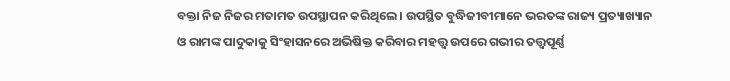ବକ୍ତା ନିଜ ନିଜର ମତାମତ ଉପସ୍ଥାପନ କରିଥିଲେ । ଉପସ୍ଥିତ ବୁଦ୍ଧିଜୀବୀମାନେ ଭରତଙ୍କ ରାଜ୍ୟ ପ୍ରତ୍ୟାଖ୍ୟାନ ଓ ରାମଙ୍କ ପାଦୁକାକୁ ସିଂହାସନରେ ଅଭିଷିକ୍ତ କରିବାର ମହତ୍ତ୍ୱ ଉପରେ ଗଭୀର ତତ୍ତ୍ୱପୂର୍ଣ୍ଣ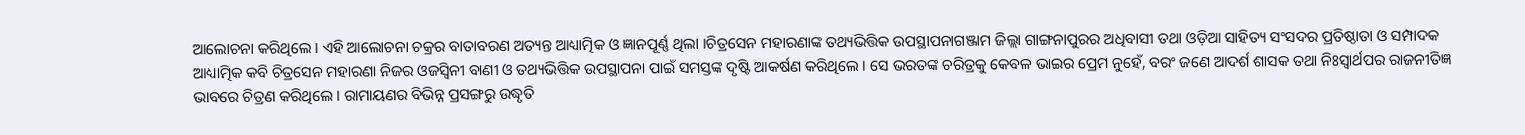ଆଲୋଚନା କରିଥିଲେ । ଏହି ଆଲୋଚନା ଚକ୍ରର ବାତାବରଣ ଅତ୍ୟନ୍ତ ଆଧ୍ୟାତ୍ମିକ ଓ ଜ୍ଞାନପୂର୍ଣ୍ଣ ଥିଲା ।ଚିତ୍ରସେନ ମହାରଣାଙ୍କ ତଥ୍ୟଭିତ୍ତିକ ଉପସ୍ଥାପନାଗଞ୍ଜାମ ଜିଲ୍ଲା ଗାଙ୍ଗନାପୁରର ଅଧିବାସୀ ତଥା ଓଡ଼ିଆ ସାହିତ୍ୟ ସଂସଦର ପ୍ରତିଷ୍ଠାତା ଓ ସମ୍ପାଦକ ଆଧ୍ୟାତ୍ମିକ କବି ଚିତ୍ରସେନ ମହାରଣା ନିଜର ଓଜସ୍ୱିନୀ ବାଣୀ ଓ ତଥ୍ୟଭିତ୍ତିକ ଉପସ୍ଥାପନା ପାଇଁ ସମସ୍ତଙ୍କ ଦୃଷ୍ଟି ଆକର୍ଷଣ କରିଥିଲେ । ସେ ଭରତଙ୍କ ଚରିତ୍ରକୁ କେବଳ ଭାଇର ପ୍ରେମ ନୁହେଁ, ବରଂ ଜଣେ ଆଦର୍ଶ ଶାସକ ତଥା ନିଃସ୍ୱାର୍ଥପର ରାଜନୀତିଜ୍ଞ ଭାବରେ ଚିତ୍ରଣ କରିଥିଲେ । ରାମାୟଣର ବିଭିନ୍ନ ପ୍ରସଙ୍ଗରୁ ଉଦ୍ଧୃତି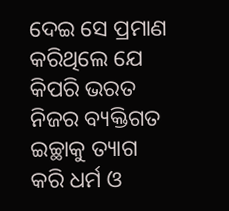ଦେଇ ସେ ପ୍ରମାଣ କରିଥିଲେ ଯେ କିପରି ଭରତ ନିଜର ବ୍ୟକ୍ତିଗତ ଇଚ୍ଛାକୁ ତ୍ୟାଗ କରି ଧର୍ମ ଓ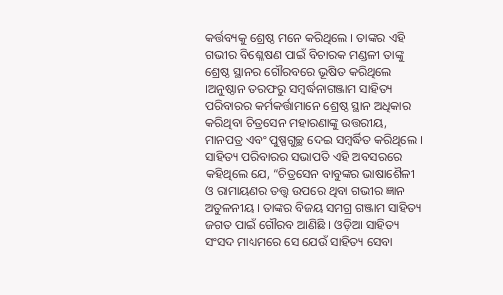କର୍ତ୍ତବ୍ୟକୁ ଶ୍ରେଷ୍ଠ ମନେ କରିଥିଲେ । ତାଙ୍କର ଏହି ଗଭୀର ବିଶ୍ଳେଷଣ ପାଇଁ ବିଚାରକ ମଣ୍ଡଳୀ ତାଙ୍କୁ ଶ୍ରେଷ୍ଠ ସ୍ଥାନର ଗୌରବରେ ଭୂଷିତ କରିଥିଲେ ।ଅନୁଷ୍ଠାନ ତରଫରୁ ସମ୍ବର୍ଦ୍ଧନାଗଞ୍ଜାମ ସାହିତ୍ୟ ପରିବାରର କର୍ମକର୍ତ୍ତାମାନେ ଶ୍ରେଷ୍ଠ ସ୍ଥାନ ଅଧିକାର କରିଥିବା ଚିତ୍ରସେନ ମହାରଣାଙ୍କୁ ଉତ୍ତରୀୟ, ମାନପତ୍ର ଏବଂ ପୁଷ୍ପଗୁଚ୍ଛ ଦେଇ ସମ୍ବର୍ଦ୍ଧିତ କରିଥିଲେ । ସାହିତ୍ୟ ପରିବାରର ସଭାପତି ଏହି ଅବସରରେ କହିଥିଲେ ଯେ, “ଚିତ୍ରସେନ ବାବୁଙ୍କର ଭାଷାଶୈଳୀ ଓ ରାମାୟଣର ତତ୍ତ୍ୱ ଉପରେ ଥିବା ଗଭୀର ଜ୍ଞାନ ଅତୁଳନୀୟ । ତାଙ୍କର ବିଜୟ ସମଗ୍ର ଗଞ୍ଜାମ ସାହିତ୍ୟ ଜଗତ ପାଇଁ ଗୌରବ ଆଣିଛି । ଓଡ଼ିଆ ସାହିତ୍ୟ ସଂସଦ ମାଧ୍ୟମରେ ସେ ଯେଉଁ ସାହିତ୍ୟ ସେବା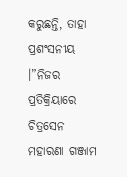କରୁଛନ୍ତି, ତାହା ପ୍ରଶଂସନୀୟ ।”ନିଜର ପ୍ରତିକ୍ରିୟାରେ ଚିତ୍ରସେନ ମହାରଣା ଗଞ୍ଜାମ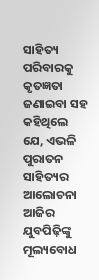ସାହିତ୍ୟ ପରିବାରକୁ କୃତଜ୍ଞତା ଜଣାଇବା ସହ କହିଥିଲେ ଯେ, ଏଭଳି ପୁରାତନ ସାହିତ୍ୟର ଆଲୋଚନା ଆଜିର ଯୁବପିଢ଼ିଙ୍କୁ ମୂଲ୍ୟବୋଧ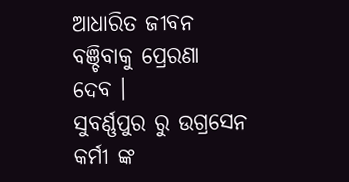ଆଧାରିତ ଜୀବନ ବଞ୍ଚିବାକୁ ପ୍ରେରଣା ଦେବ ।
ସୁବର୍ଣ୍ଣପୁର ରୁ ଉଗ୍ରସେନ କର୍ମୀ ଙ୍କ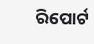ରିପୋର୍ଟ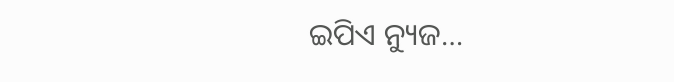ଇପିଏ ନ୍ୟୁଜ…